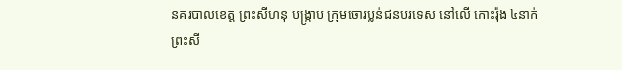នគរបាលខេត្ដ ព្រះសីហនុ បង្ក្រាប ក្រុមចោរប្លន់ជនបរទេស នៅលើ កោះរ៉ុង ៤នាក់
ព្រះសី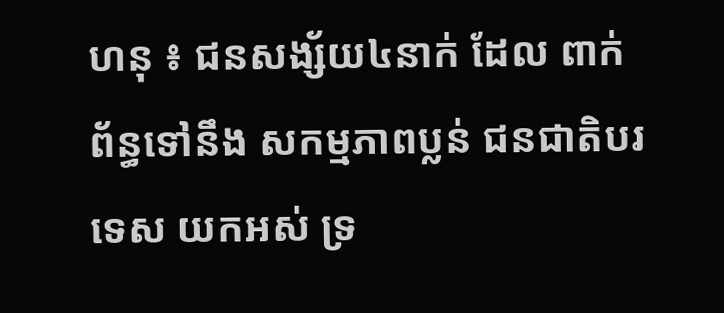ហនុ ៖ ជនសង្ស័យ៤នាក់ ដែល ពាក់ព័ន្ធទៅនឹង សកម្មភាពប្លន់ ជនជាតិបរទេស យកអស់ ទ្រ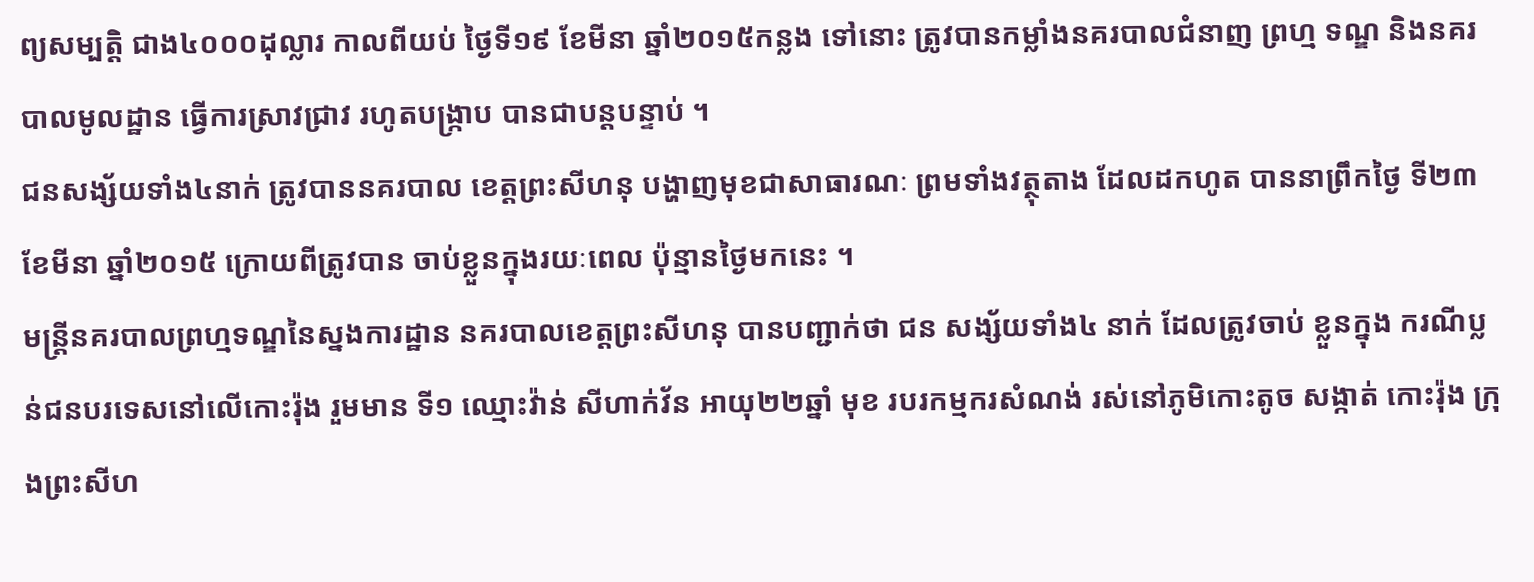ព្យសម្បត្ដិ ជាង៤០០០ដុល្លារ កាលពីយប់ ថ្ងៃទី១៩ ខែមីនា ឆ្នាំ២០១៥កន្លង ទៅនោះ ត្រូវបានកម្លាំងនគរបាលជំនាញ ព្រហ្ម ទណ្ឌ និងនគរបាលមូលដ្ឋាន ធ្វើការស្រាវជ្រាវ រហូតបង្ក្រាប បានជាបន្ដបន្ទាប់ ។
ជនសង្ស័យទាំង៤នាក់ ត្រូវបាននគរបាល ខេត្ដព្រះសីហនុ បង្ហាញមុខជាសាធារណៈ ព្រមទាំងវត្ថុតាង ដែលដកហូត បាននាព្រឹកថ្ងៃ ទី២៣ ខែមីនា ឆ្នាំ២០១៥ ក្រោយពីត្រូវបាន ចាប់ខ្លួនក្នុងរយៈពេល ប៉ុន្មានថ្ងៃមកនេះ ។
មន្ដ្រីនគរបាលព្រហ្មទណ្ឌនៃស្នងការដ្ឋាន នគរបាលខេត្ដព្រះសីហនុ បានបញ្ជាក់ថា ជន សង្ស័យទាំង៤ នាក់ ដែលត្រូវចាប់ ខ្លួនក្នុង ករណីប្លន់ជនបរទេសនៅលើកោះរ៉ុង រួមមាន ទី១ ឈ្មោះវ៉ាន់ សីហាក់វ័ន អាយុ២២ឆ្នាំ មុខ របរកម្មករសំណង់ រស់នៅភូមិកោះតូច សង្កាត់ កោះរ៉ុង ក្រុងព្រះសីហ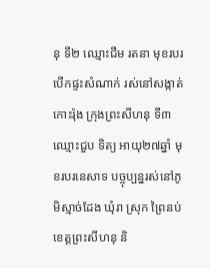នុ ទី២ ឈ្មោះជឹម រតនា មុខរបរបើកផ្ទះសំណាក់ រស់នៅសង្កាត់កោះរ៉ុង ក្រុងព្រះសីហនុ ទី៣ ឈ្មោះជួប ទិត្យ អាយុ២៧ឆ្នាំ មុខរបរនេសាទ បច្ចុប្បន្នរស់នៅភូមិស្មាច់ដែង ឃុំរា ស្រុក ព្រៃនប់ ខេត្ដព្រះសីហនុ និ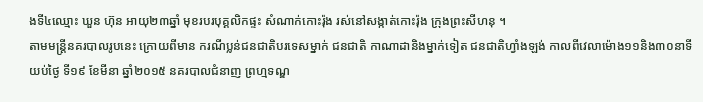ងទី៤ឈ្មោះ ឃួន ហ៊ុន អាយុ២៣ឆ្នាំ មុខរបរបុគ្គលិកផ្ទះ សំណាក់កោះរ៉ុង រស់នៅសង្កាត់កោះរ៉ុង ក្រុងព្រះសីហនុ ។
តាមមន្ដ្រីនគរបាលរូបនេះ ក្រោយពីមាន ករណីប្លន់ជនជាតិបរទេសម្នាក់ ជនជាតិ កាណាដានិងម្នាក់ទៀត ជនជាតិហ្វាំងឡង់ កាលពីវេលាម៉ោង១១និង៣០នាទីយប់ថ្ងៃ ទី១៩ ខែមីនា ឆ្នាំ២០១៥ នគរបាលជំនាញ ព្រហ្មទណ្ឌ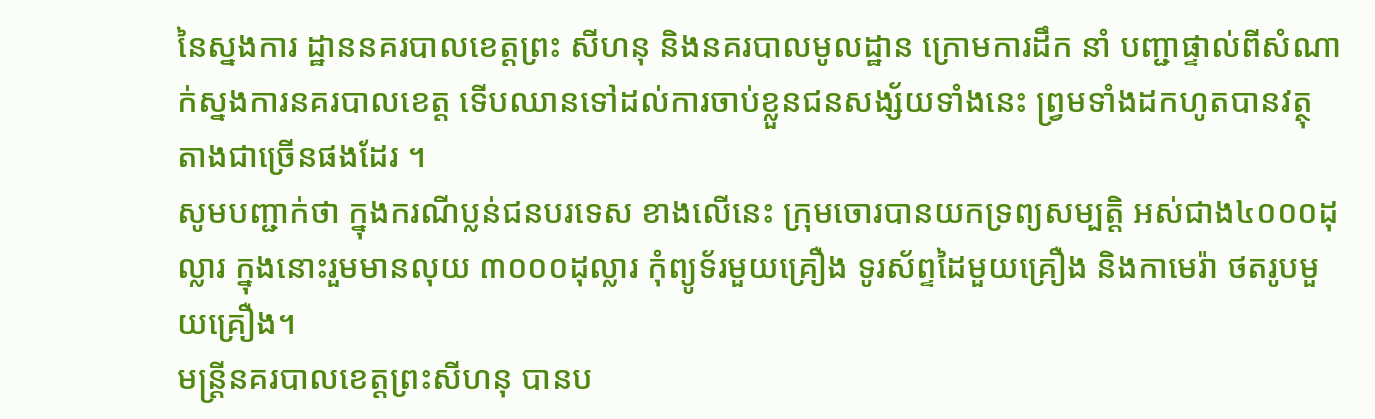នៃស្នងការ ដ្ឋាននគរបាលខេត្ដព្រះ សីហនុ និងនគរបាលមូលដ្ឋាន ក្រោមការដឹក នាំ បញ្ជាផ្ទាល់ពីសំណាក់ស្នងការនគរបាលខេត្ដ ទើបឈានទៅដល់ការចាប់ខ្លួនជនសង្ស័យទាំងនេះ ព្វ្រមទាំងដកហូតបានវត្ថុតាងជាច្រើនផងដែរ ។
សូមបញ្ជាក់ថា ក្នុងករណីប្លន់ជនបរទេស ខាងលើនេះ ក្រុមចោរបានយកទ្រព្យសម្បត្ដិ អស់ជាង៤០០០ដុល្លារ ក្នុងនោះរួមមានលុយ ៣០០០ដុល្លារ កុំព្យូទ័រមួយគ្រឿង ទូរស័ព្ទដៃមួយគ្រឿង និងកាមេរ៉ា ថតរូបមួយគ្រឿង។
មន្ដ្រីនគរបាលខេត្ដព្រះសីហនុ បានប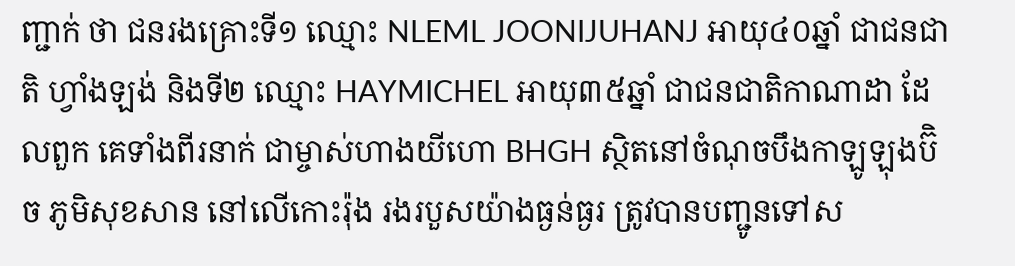ញ្ជាក់ ថា ជនរងគ្រោះទី១ ឈ្មោះ NLEML JOONIJUHANJ អាយុ៤០ឆ្នាំ ជាជនជាតិ ហ្វាំងឡង់ និងទី២ ឈ្មោះ HAYMICHEL អាយុ៣៥ឆ្នាំ ជាជនជាតិកាណាដា ដែលពួក គេទាំងពីរនាក់ ជាម្ចាស់ហាងយីហោ BHGH ស្ថិតនៅចំណុចបឹងកាឡូឡុងប៊ិច ភូមិសុខសាន នៅលើកោះរ៉ុង រងរបួសយ៉ាងធ្ងន់ធ្ងរ ត្រូវបានបញ្ជូនទៅស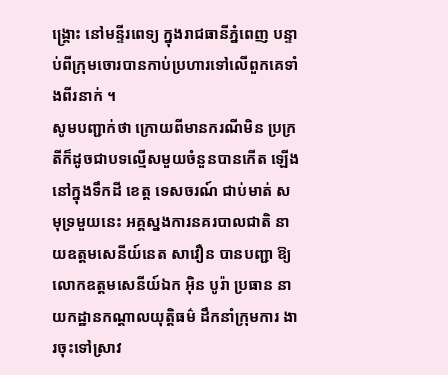ង្គ្រោះ នៅមន្ទីរពេទ្យ ក្នុងរាជធានីភ្នំពេញ បន្ទាប់ពីក្រុមចោរបានកាប់ប្រហារទៅលើពួកគេទាំងពីរនាក់ ។
សូមបញ្ជាក់ថា ក្រោយពីមានករណីមិន ប្រក្រតីក៏ដូចជាបទល្មើសមួយចំនួនបានកើត ឡើងនៅក្នុងទឹកដី ខេត្ដ ទេសចរណ៍ ជាប់មាត់ សមុទ្រមួយនេះ អគ្គស្នងការនគរបាលជាតិ នាយឧត្ដមសេនីយ៍នេត សាវឿន បានបញ្ជា ឱ្យលោកឧត្ដមសេនីយ៍ឯក អ៊ិន បូរ៉ា ប្រធាន នាយកដ្ឋានកណ្ដាលយុត្ដិធម៌ ដឹកនាំក្រុមការ ងារចុះទៅស្រាវ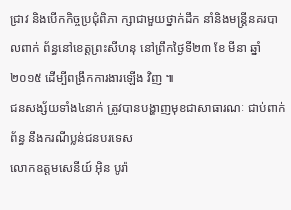ជ្រាវ និងបើកកិច្ចប្រជុំពិភា ក្សាជាមួយថ្នាក់ដឹក នាំនិងមន្ដ្រីនគរបាលពាក់ ព័ន្ធនៅខេត្ដព្រះសីហនុ នៅព្រឹកថ្ងៃទី២៣ ខែ មីនា ឆ្នាំ២០១៥ ដើម្បីពង្រឹកការងារឡើង វិញ ៕
ជនសង្ស័យទាំង៤នាក់ ត្រូវបានបង្ហាញមុខជាសាធារណៈ ជាប់ពាក់ព័ន្ធ នឹងករណីប្លន់ជនបរទេស
លោកឧត្តមសេនីយ៍ អ៊ិន បូរ៉ា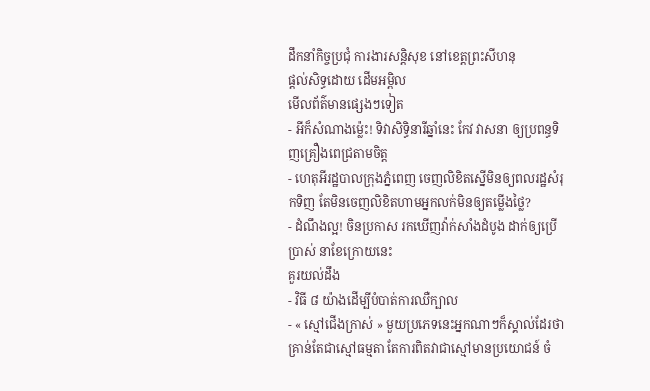ដឹកនាំកិច្ចប្រជុំ ការងារសន្តិសុខ នៅខេត្តព្រះសីហនុ
ផ្តល់សិទ្ធដោយ ដើមអម្ពិល
មើលព័ត៌មានផ្សេងៗទៀត
- អីក៏សំណាងម្ល៉េះ! ទិវាសិទ្ធិនារីឆ្នាំនេះ កែវ វាសនា ឲ្យប្រពន្ធទិញគ្រឿងពេជ្រតាមចិត្ត
- ហេតុអីរដ្ឋបាលក្រុងភ្នំពេញ ចេញលិខិតស្នើមិនឲ្យពលរដ្ឋសំរុកទិញ តែមិនចេញលិខិតហាមអ្នកលក់មិនឲ្យតម្លើងថ្លៃ?
- ដំណឹងល្អ! ចិនប្រកាស រកឃើញវ៉ាក់សាំងដំបូង ដាក់ឲ្យប្រើប្រាស់ នាខែក្រោយនេះ
គួរយល់ដឹង
- វិធី ៨ យ៉ាងដើម្បីបំបាត់ការឈឺក្បាល
- « ស្មៅជើងក្រាស់ » មួយប្រភេទនេះអ្នកណាៗក៏ស្គាល់ដែរថា គ្រាន់តែជាស្មៅធម្មតា តែការពិតវាជាស្មៅមានប្រយោជន៍ ចំ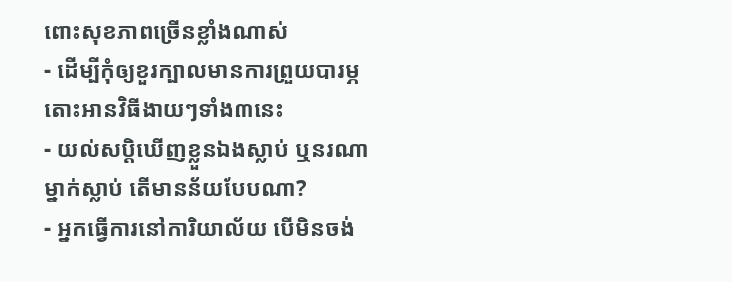ពោះសុខភាពច្រើនខ្លាំងណាស់
- ដើម្បីកុំឲ្យខួរក្បាលមានការព្រួយបារម្ភ តោះអានវិធីងាយៗទាំង៣នេះ
- យល់សប្តិឃើញខ្លួនឯងស្លាប់ ឬនរណាម្នាក់ស្លាប់ តើមានន័យបែបណា?
- អ្នកធ្វើការនៅការិយាល័យ បើមិនចង់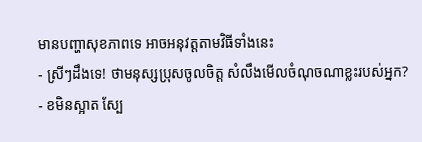មានបញ្ហាសុខភាពទេ អាចអនុវត្តតាមវិធីទាំងនេះ
- ស្រីៗដឹងទេ! ថាមនុស្សប្រុសចូលចិត្ត សំលឹងមើលចំណុចណាខ្លះរបស់អ្នក?
- ខមិនស្អាត ស្បែ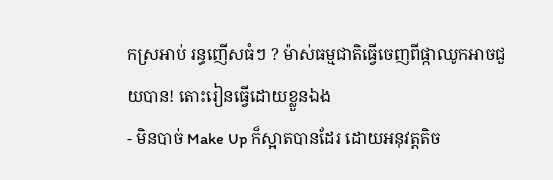កស្រអាប់ រន្ធញើសធំៗ ? ម៉ាស់ធម្មជាតិធ្វើចេញពីផ្កាឈូកអាចជួយបាន! តោះរៀនធ្វើដោយខ្លួនឯង
- មិនបាច់ Make Up ក៏ស្អាតបានដែរ ដោយអនុវត្តតិច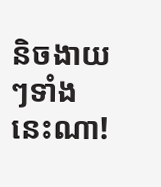និចងាយៗទាំងនេះណា!